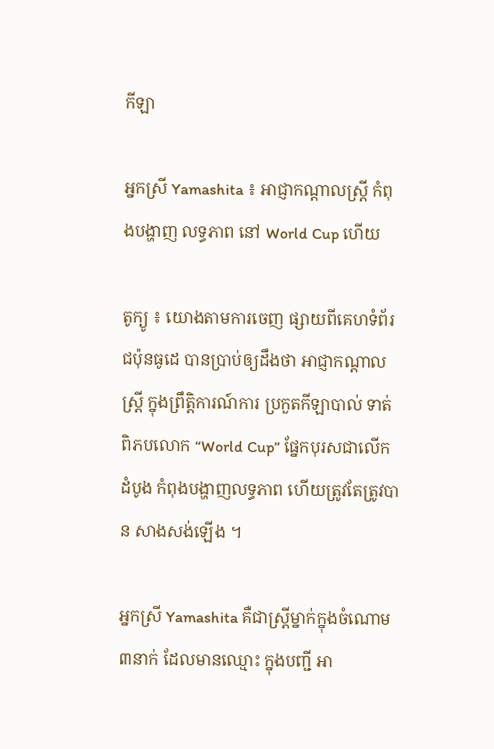កីឡា

អ្នកស្រី Yamashita ៖ អាជ្ញាកណ្តាលស្ត្រី កំពុងបង្ហាញ លទ្ធភាព នៅ World Cup ហើយ

តូក្យូ ៖ យោងតាមការចេញ ផ្សាយពីគេហទំព័រជប៉ុនធូដេ បានប្រាប់ឲ្យដឹងថា អាជ្ញាកណ្តាលស្ត្រី ក្នុងព្រឹត្តិការណ៍ការ ប្រកួតកីឡាបាល់ ទាត់ពិភបលោក “World Cup” ផ្នែកបុរសជាលើកដំបូង កំពុងបង្ហាញលទ្ធភាព ហើយត្រូវតែត្រូវបាន សាងសង់ឡើង ។

អ្នកស្រី Yamashita គឺជាស្ត្រីម្នាក់ក្នុងចំណោម៣នាក់ ដែលមានឈ្មោះ ក្នុងបញ្ជី អា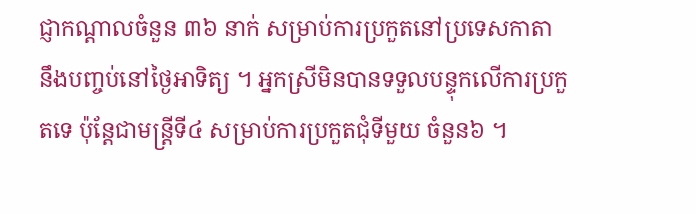ជ្ញាកណ្តាលចំនួន ៣៦ នាក់ សម្រាប់ការប្រកួតនៅប្រទេសកាតា នឹងបញ្ចប់នៅថ្ងៃអាទិត្យ ។ អ្នកស្រីមិនបានទទួលបន្ទុកលើការប្រកួតទេ ប៉ុន្តែជាមន្ត្រីទី៤ សម្រាប់ការប្រកួតជុំទីមួយ ចំនួន៦ ។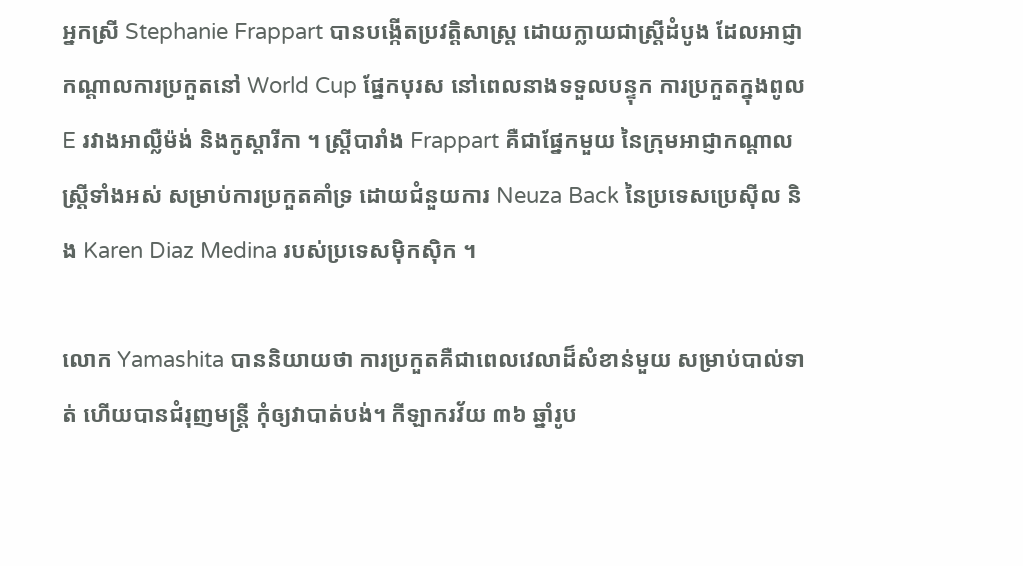អ្នកស្រី Stephanie Frappart បានបង្កើតប្រវត្តិសាស្ត្រ ដោយក្លាយជាស្ត្រីដំបូង ដែលអាជ្ញាកណ្តាលការប្រកួតនៅ World Cup ផ្នែកបុរស នៅពេលនាងទទួលបន្ទុក ការប្រកួតក្នុងពូល E រវាងអាល្លឺម៉ង់ និងកូស្តារីកា ។ ស្ត្រីបារាំង Frappart គឺជាផ្នែកមួយ នៃក្រុមអាជ្ញាកណ្តាលស្ត្រីទាំងអស់ សម្រាប់ការប្រកួតគាំទ្រ ដោយជំនួយការ Neuza Back នៃប្រទេសប្រេស៊ីល និង Karen Diaz Medina របស់ប្រទេសម៉ិកស៊ិក ។

លោក Yamashita បាននិយាយថា ការប្រកួតគឺជាពេលវេលាដ៏សំខាន់មួយ សម្រាប់បាល់ទាត់ ហើយបានជំរុញមន្ត្រី កុំឲ្យវាបាត់បង់។ កីឡាករវ័យ ៣៦ ឆ្នាំរូប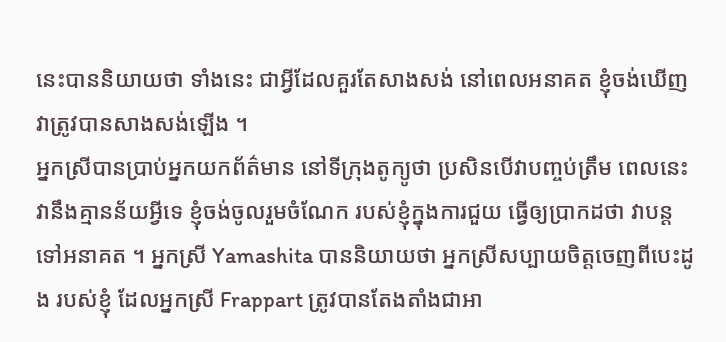នេះបាននិយាយថា ទាំងនេះ ជាអ្វីដែលគួរតែសាងសង់ នៅពេលអនាគត ខ្ញុំចង់ឃើញវាត្រូវបានសាងសង់ឡើង ។
អ្នកស្រីបានប្រាប់អ្នកយកព័ត៌មាន នៅទីក្រុងតូក្យូថា ប្រសិនបើវាបញ្ចប់ត្រឹម ពេលនេះ វានឹងគ្មានន័យអ្វីទេ ខ្ញុំចង់ចូលរួមចំណែក របស់ខ្ញុំក្នុងការជួយ ធ្វើឲ្យប្រាកដថា វាបន្តទៅអនាគត ។ អ្នកស្រី Yamashita បាននិយាយថា អ្នកស្រីសប្បាយចិត្តចេញពីបេះដូង របស់ខ្ញុំ ដែលអ្នកស្រី Frappart ត្រូវបានតែងតាំងជាអា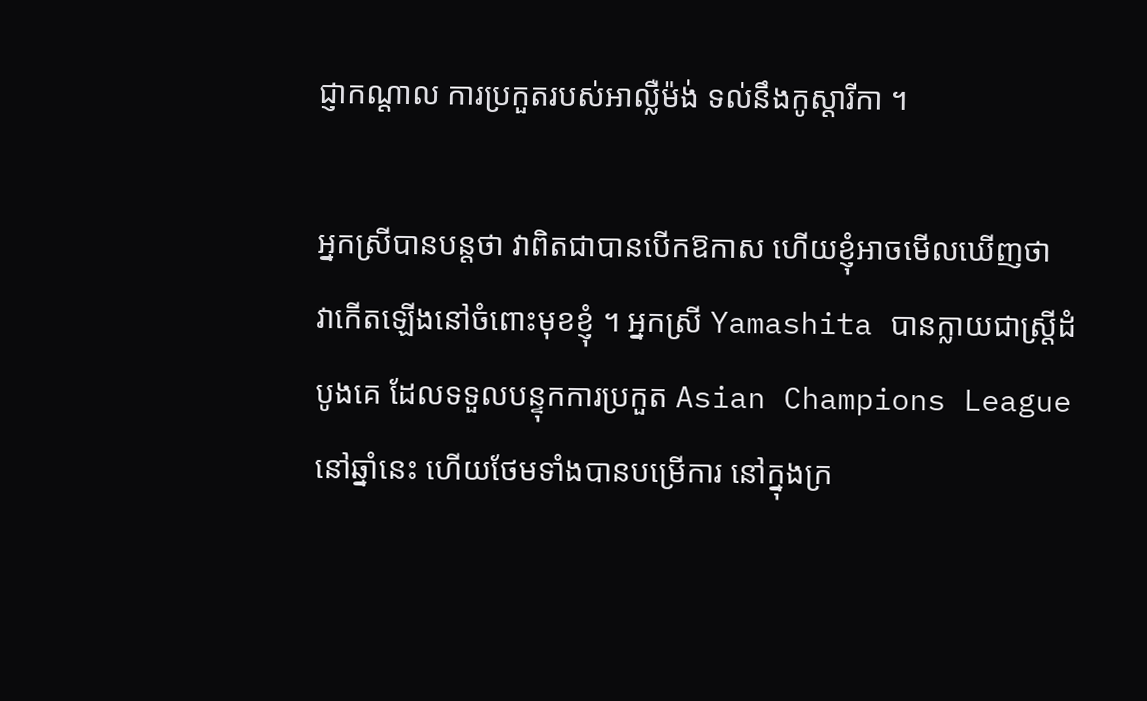ជ្ញាកណ្តាល ការប្រកួតរបស់អាល្លឺម៉ង់ ទល់នឹងកូស្តារីកា ។

អ្នកស្រីបានបន្តថា វាពិតជាបានបើកឱកាស ហើយខ្ញុំអាចមើលឃើញថា វាកើតឡើងនៅចំពោះមុខខ្ញុំ ។ អ្នកស្រី Yamashita បានក្លាយជាស្ត្រីដំបូងគេ ដែលទទួលបន្ទុកការប្រកួត Asian Champions League នៅឆ្នាំនេះ ហើយថែមទាំងបានបម្រើការ នៅក្នុងក្រ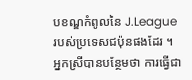បខណ្ឌកំពូលនៃ J.League របស់ប្រទេសជប៉ុនផងដែរ ។
អ្នកស្រីបានបន្ថែមថា ការធ្វើជា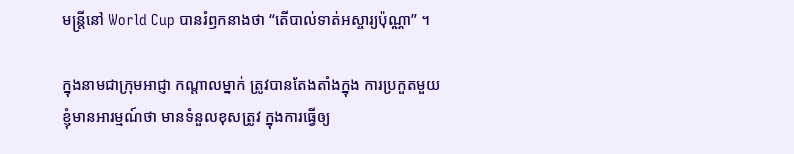មន្ត្រីនៅ World Cup បានរំឭកនាងថា “តើបាល់ទាត់អស្ចារ្យប៉ុណ្ណា” ។

ក្នុងនាមជាក្រុមអាជ្ញា កណ្តាលម្នាក់ ត្រូវបានតែងតាំងក្នុង ការប្រកួតមួយ ខ្ញុំមានអារម្មណ៍ថា មានទំនួលខុសត្រូវ ក្នុងការធ្វើឲ្យ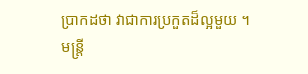ប្រាកដថា វាជាការប្រកួតដ៏ល្អមួយ ។ មន្ត្រី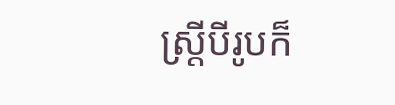ស្ត្រីបីរូបក៏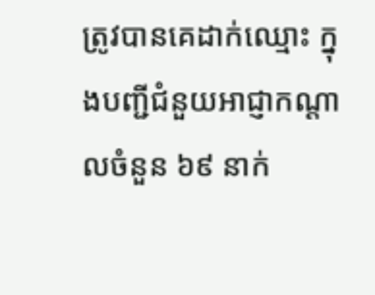ត្រូវបានគេដាក់ឈ្មោះ ក្នុងបញ្ជីជំនួយអាជ្ញាកណ្តាលចំនួន ៦៩ នាក់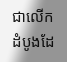ជាលើកដំបូងដែ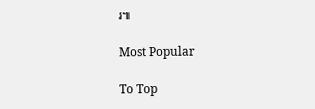រ៕

Most Popular

To Top